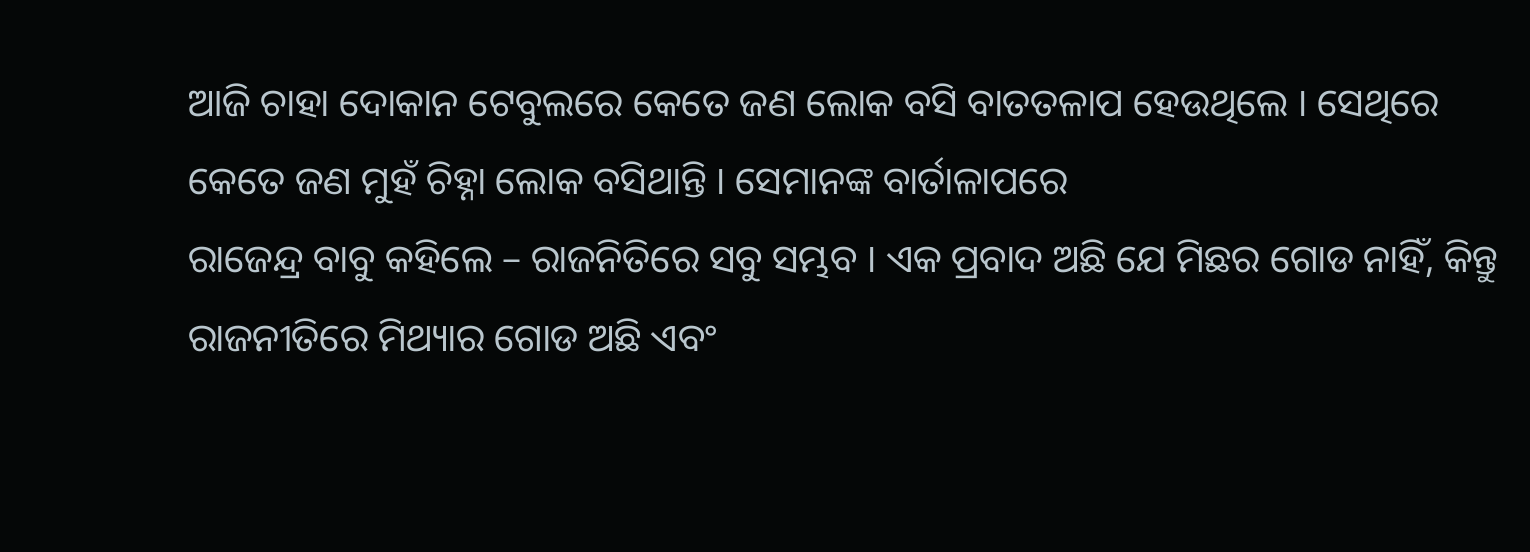ଆଜି ଚାହା ଦୋକାନ ଟେବୁଲରେ କେତେ ଜଣ ଲୋକ ବସି ବାତତଳାପ ହେଉଥିଲେ । ସେଥିରେ କେତେ ଜଣ ମୁହଁ ଚିହ୍ନା ଲୋକ ବସିଥାନ୍ତି । ସେମାନଙ୍କ ବାର୍ତାଳାପରେ
ରାଜେନ୍ଦ୍ର ବାବୁ କହିଲେ – ରାଜନିତିରେ ସବୁ ସମ୍ଭବ । ଏକ ପ୍ରବାଦ ଅଛି ଯେ ମିଛର ଗୋଡ ନାହିଁ, କିନ୍ତୁ ରାଜନୀତିରେ ମିଥ୍ୟାର ଗୋଡ ଅଛି ଏବଂ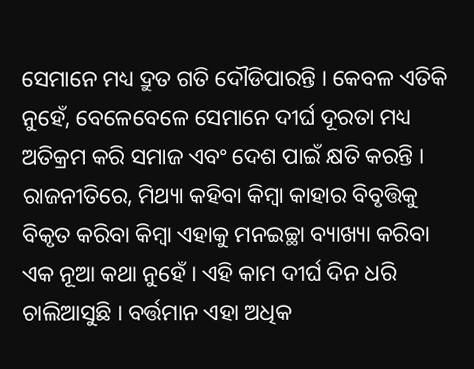ସେମାନେ ମଧ୍ୟ ଦ୍ରୁତ ଗତି ଦୌଡିପାରନ୍ତି । କେବଳ ଏତିକି ନୁହେଁ, ବେଳେବେଳେ ସେମାନେ ଦୀର୍ଘ ଦୂରତା ମଧ୍ୟ ଅତିକ୍ରମ କରି ସମାଜ ଏବଂ ଦେଶ ପାଇଁ କ୍ଷତି କରନ୍ତି ।
ରାଜନୀତିରେ, ମିଥ୍ୟା କହିବା କିମ୍ବା କାହାର ବିବୃତ୍ତିକୁ ବିକୃତ କରିବା କିମ୍ବା ଏହାକୁ ମନଇଚ୍ଛା ବ୍ୟାଖ୍ୟା କରିବା ଏକ ନୂଆ କଥା ନୁହେଁ । ଏହି କାମ ଦୀର୍ଘ ଦିନ ଧରି ଚାଲିଆସୁଛି । ବର୍ତ୍ତମାନ ଏହା ଅଧିକ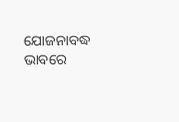ଯୋଜନାବଦ୍ଧ ଭାବରେ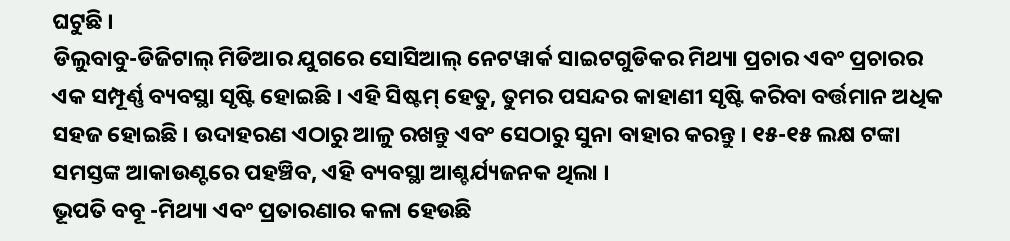ଘଟୁଛି ।
ଡିଲୁବାବୁ-ଡିଜିଟାଲ୍ ମିଡିଆର ଯୁଗରେ ସୋସିଆଲ୍ ନେଟୱାର୍କ ସାଇଟଗୁଡିକର ମିଥ୍ୟା ପ୍ରଚାର ଏବଂ ପ୍ରଚାରର ଏକ ସମ୍ପୂର୍ଣ୍ଣ ବ୍ୟବସ୍ଥା ସୃଷ୍ଟି ହୋଇଛି । ଏହି ସିଷ୍ଟମ୍ ହେତୁ, ତୁମର ପସନ୍ଦର କାହାଣୀ ସୃଷ୍ଟି କରିବା ବର୍ତ୍ତମାନ ଅଧିକ ସହଜ ହୋଇଛି । ଉଦାହରଣ ଏଠାରୁ ଆଳୁ ରଖନ୍ତୁ ଏବଂ ସେଠାରୁ ସୁନା ବାହାର କରନ୍ତୁ । ୧୫-୧୫ ଲକ୍ଷ ଟଙ୍କା ସମସ୍ତଙ୍କ ଆକାଉଣ୍ଟରେ ପହଞ୍ଚିବ, ଏହି ବ୍ୟବସ୍ଥା ଆଶ୍ଚର୍ଯ୍ୟଜନକ ଥିଲା ।
ଭୂପତି ବବୂ -ମିଥ୍ୟା ଏବଂ ପ୍ରତାରଣାର କଳା ହେଉଛି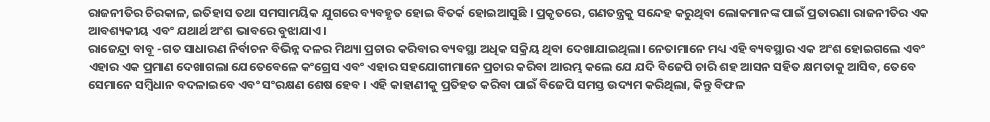ରାଜନୀତିର ଚିରକାଳ, ଇତିହାସ ତଥା ସମସାମୟିକ ଯୁଗରେ ବ୍ୟବହୃତ ହୋଇ ବିତର୍କ ହୋଇଆସୁଛି । ପ୍ରକୃତରେ, ଗଣତନ୍ତ୍ରକୁ ସନ୍ଦେହ କରୁଥିବା ଲୋକମାନଙ୍କ ପାଇଁ ପ୍ରତାରଣା ରାଜନୀତିର ଏକ ଆବଶ୍ୟକୀୟ ଏବଂ ଯଥାର୍ଥ ଅଂଶ ଭାବରେ ବୁଝାଯାଏ ।
ରାଜେନ୍ଦ୍ରା ବାବୂ -ଗତ ସାଧାରଣ ନିର୍ବାଚନ ବିଭିନ୍ନ ଦଳର ମିଥ୍ୟା ପ୍ରଚାର କରିବାର ବ୍ୟବସ୍ଥା ଅଧିକ ସକ୍ରିୟ ଥିବା ଦେଖାଯାଇଥିଲା। ନେତାମାନେ ମଧ୍ୟ ଏହି ବ୍ୟବସ୍ଥାର ଏକ ଅଂଶ ହୋଇଗଲେ ଏବଂ ଏହାର ଏକ ପ୍ରମାଣ ଦେଖାଗଲା ଯେତେବେଳେ କଂଗ୍ରେସ ଏବଂ ଏହାର ସହଯୋଗୀମାନେ ପ୍ରଚାର କରିବା ଆରମ୍ଭ କଲେ ଯେ ଯଦି ବିଜେପି ଚାରି ଶହ ଆସନ ସହିତ କ୍ଷମତାକୁ ଆସିବ, ତେବେ ସେମାନେ ସମ୍ବିଧାନ ବଦଳାଇବେ ଏବଂ ସଂରକ୍ଷଣ ଶେଷ ହେବ । ଏହି କାହାଣୀକୁ ପ୍ରତିହତ କରିବା ପାଇଁ ବିଜେପି ସମସ୍ତ ଉଦ୍ୟମ କରିଥିଲା, କିନ୍ତୁ ବିଫଳ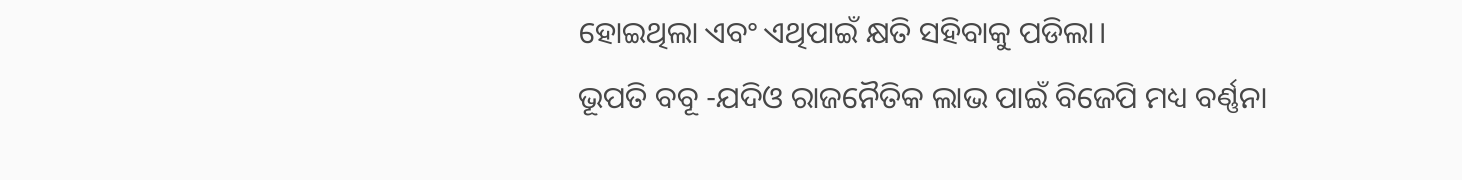ହୋଇଥିଲା ଏବଂ ଏଥିପାଇଁ କ୍ଷତି ସହିବାକୁ ପଡିଲା।
ଭୂପତି ବବୂ -ଯଦିଓ ରାଜନୈତିକ ଲାଭ ପାଇଁ ବିଜେପି ମଧ୍ୟ ବର୍ଣ୍ଣନା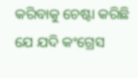କରିବାକୁ ଚେଷ୍ଟା କରିଛି ଯେ ଯଦି କଂଗ୍ରେସ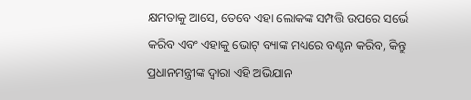କ୍ଷମତାକୁ ଆସେ, ତେବେ ଏହା ଲୋକଙ୍କ ସମ୍ପତ୍ତି ଉପରେ ସର୍ଭେ କରିବ ଏବଂ ଏହାକୁ ଭୋଟ୍ ବ୍ୟାଙ୍କ ମଧ୍ୟରେ ବଣ୍ଟନ କରିବ, କିନ୍ତୁ ପ୍ରଧାନମନ୍ତ୍ରୀଙ୍କ ଦ୍ୱାରା ଏହି ଅଭିଯାନ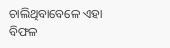ଚାଲିଥିବାବେଳେ ଏହା ବିଫଳ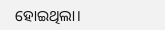ହୋଇଥିଲା।